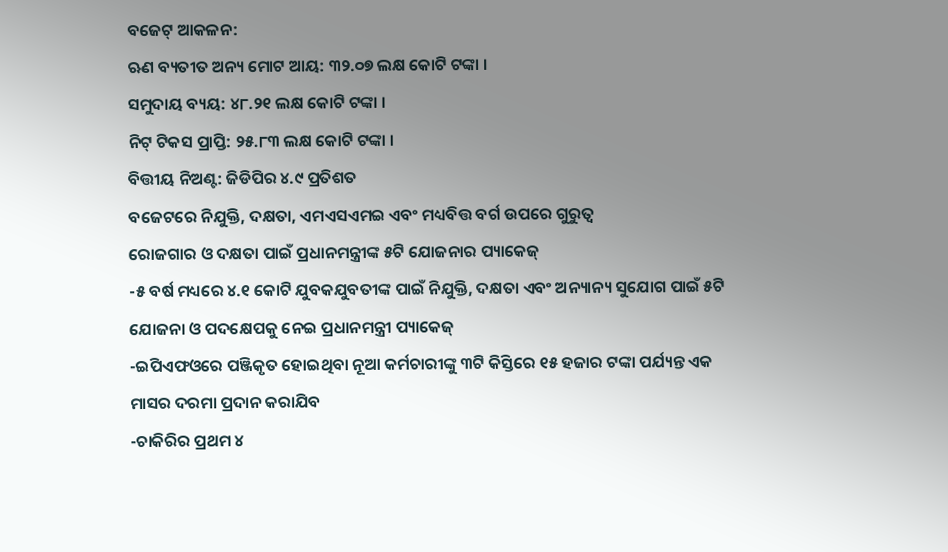ବଜେଟ୍ ଆକଳନ:
ଋଣ ବ୍ୟତୀତ ଅନ୍ୟ ମୋଟ ଆୟ: ୩୨.୦୭ ଲକ୍ଷ କୋଟି ଟଙ୍କା ।
ସମୁଦାୟ ବ୍ୟୟ: ୪୮.୨୧ ଲକ୍ଷ କୋଟି ଟଙ୍କା ।
ନିଟ୍ ଟିକସ ପ୍ରାପ୍ତି: ୨୫.୮୩ ଲକ୍ଷ କୋଟି ଟଙ୍କା ।
ବିତ୍ତୀୟ ନିଅଣ୍ଟ: ଜିଡିପିର ୪.୯ ପ୍ରତିଶତ
ବଜେଟରେ ନିଯୁକ୍ତି, ଦକ୍ଷତା, ଏମଏସଏମଇ ଏବଂ ମଧ୍ୟବିତ୍ତ ବର୍ଗ ଉପରେ ଗୁରୁତ୍ୱ
ରୋଜଗାର ଓ ଦକ୍ଷତା ପାଇଁ ପ୍ରଧାନମନ୍ତ୍ରୀଙ୍କ ୫ଟି ଯୋଜନାର ପ୍ୟାକେଜ୍
-୫ ବର୍ଷ ମଧ୍ୟରେ ୪.୧ କୋଟି ଯୁବକଯୁବତୀଙ୍କ ପାଇଁ ନିଯୁକ୍ତି, ଦକ୍ଷତା ଏବଂ ଅନ୍ୟାନ୍ୟ ସୁଯୋଗ ପାଇଁ ୫ଟି ଯୋଜନା ଓ ପଦକ୍ଷେପକୁ ନେଇ ପ୍ରଧାନମନ୍ତ୍ରୀ ପ୍ୟାକେଜ୍
-ଇପିଏଫଓରେ ପଞ୍ଜିକୃତ ହୋଇଥିବା ନୂଆ କର୍ମଚାରୀଙ୍କୁ ୩ଟି କିସ୍ତିରେ ୧୫ ହଜାର ଟଙ୍କା ପର୍ଯ୍ୟନ୍ତ ଏକ ମାସର ଦରମା ପ୍ରଦାନ କରାଯିବ
-ଚାକିରିର ପ୍ରଥମ ୪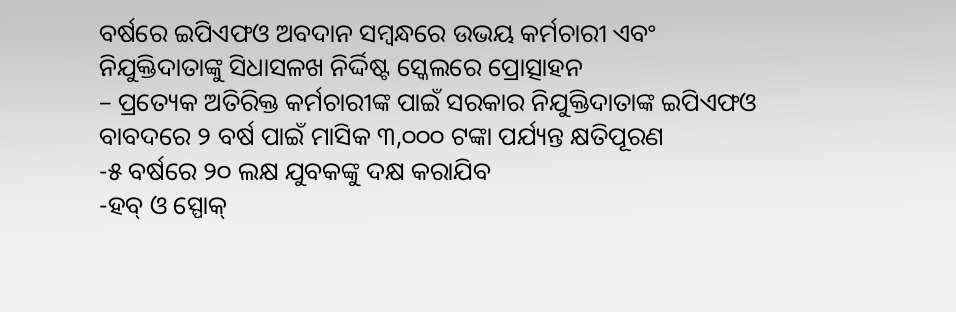ବର୍ଷରେ ଇପିଏଫଓ ଅବଦାନ ସମ୍ବନ୍ଧରେ ଉଭୟ କର୍ମଚାରୀ ଏବଂ ନିଯୁକ୍ତିଦାତାଙ୍କୁ ସିଧାସଳଖ ନିର୍ଦ୍ଦିଷ୍ଟ ସ୍କେଲରେ ପ୍ରୋତ୍ସାହନ
– ପ୍ରତ୍ୟେକ ଅତିରିକ୍ତ କର୍ମଚାରୀଙ୍କ ପାଇଁ ସରକାର ନିଯୁକ୍ତିଦାତାଙ୍କ ଇପିଏଫଓ ବାବଦରେ ୨ ବର୍ଷ ପାଇଁ ମାସିକ ୩,୦୦୦ ଟଙ୍କା ପର୍ଯ୍ୟନ୍ତ କ୍ଷତିପୂରଣ
-୫ ବର୍ଷରେ ୨୦ ଲକ୍ଷ ଯୁବକଙ୍କୁ ଦକ୍ଷ କରାଯିବ
-ହବ୍ ଓ ସ୍ପୋକ୍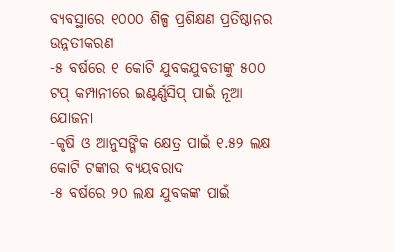ବ୍ୟବସ୍ଥାରେ ୧୦୦୦ ଶିଳ୍ପ ପ୍ରଶିକ୍ଷଣ ପ୍ରତିଷ୍ଠାନର ଉନ୍ନତୀକରଣ
-୫ ବର୍ଷରେ ୧ କୋଟି ଯୁବକଯୁବତୀଙ୍କୁ ୫୦୦ ଟପ୍ କମ୍ପାନୀରେ ଇଣ୍ଟର୍ଣ୍ଣସିପ୍ ପାଇଁ ନୂଆ ଯୋଜନା
-କୃଷି ଓ ଆନୁସଙ୍ଗିକ କ୍ଷେତ୍ର ପାଇଁ ୧.୫୨ ଲକ୍ଷ କୋଟି ଟଙ୍କାର ବ୍ୟୟବରାଦ
-୫ ବର୍ଷରେ ୨୦ ଲକ୍ଷ ଯୁବକଙ୍କ ପାଇଁ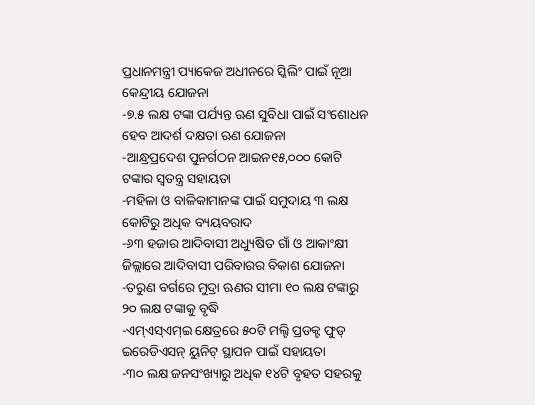ପ୍ରଧାନମନ୍ତ୍ରୀ ପ୍ୟାକେଜ ଅଧୀନରେ ସ୍କିଲିଂ ପାଇଁ ନୂଆ କେନ୍ଦ୍ରୀୟ ଯୋଜନା
-୭.୫ ଲକ୍ଷ ଟଙ୍କା ପର୍ଯ୍ୟନ୍ତ ଋଣ ସୁବିଧା ପାଇଁ ସଂଶୋଧନ ହେବ ଆଦର୍ଶ ଦକ୍ଷତା ଋଣ ଯୋଜନା
-ଆନ୍ଧ୍ରପ୍ରଦେଶ ପୁନର୍ଗଠନ ଆଇନ୧୫,୦୦୦ କୋଟି ଟଙ୍କାର ସ୍ୱତନ୍ତ୍ର ସହାୟତା
-ମହିଳା ଓ ବାଳିକାମାନଙ୍କ ପାଇଁ ସମୁଦାୟ ୩ ଲକ୍ଷ କୋଟିରୁ ଅଧିକ ବ୍ୟୟବରାଦ
-୬୩ ହଜାର ଆଦିବାସୀ ଅଧ୍ୟୁଷିତ ଗାଁ ଓ ଆକାଂକ୍ଷୀ ଜିଲ୍ଲାରେ ଆଦିବାସୀ ପରିବାରର ବିକାଶ ଯୋଜନା
-ତରୁଣ ବର୍ଗରେ ମୁଦ୍ରା ଋଣର ସୀମା ୧୦ ଲକ୍ଷ ଟଙ୍କାରୁ ୨୦ ଲକ୍ଷ ଟଙ୍କାକୁ ବୃଦ୍ଧି
-ଏମ୍ଏସ୍ଏମ୍ଇ କ୍ଷେତ୍ରରେ ୫୦ଟି ମଲ୍ଟି ପ୍ରଡକ୍ଟ ଫୁଡ୍ ଇରେଡିଏସନ୍ ୟୁନିଟ୍ ସ୍ଥାପନ ପାଇଁ ସହାୟତା
-୩୦ ଲକ୍ଷ ଜନସଂଖ୍ୟାରୁ ଅଧିକ ୧୪ଟି ବୃହତ ସହରକୁ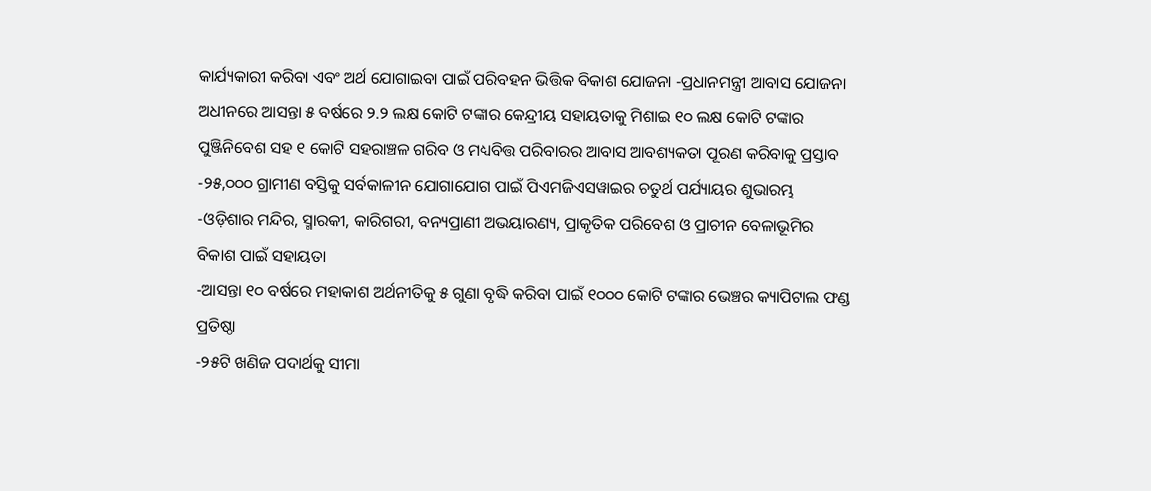କାର୍ଯ୍ୟକାରୀ କରିବା ଏବଂ ଅର୍ଥ ଯୋଗାଇବା ପାଇଁ ପରିବହନ ଭିତ୍ତିକ ବିକାଶ ଯୋଜନା -ପ୍ରଧାନମନ୍ତ୍ରୀ ଆବାସ ଯୋଜନା ଅଧୀନରେ ଆସନ୍ତା ୫ ବର୍ଷରେ ୨.୨ ଲକ୍ଷ କୋଟି ଟଙ୍କାର କେନ୍ଦ୍ରୀୟ ସହାୟତାକୁ ମିଶାଇ ୧୦ ଲକ୍ଷ କୋଟି ଟଙ୍କାର ପୁଞ୍ଜିନିବେଶ ସହ ୧ କୋଟି ସହରାଞ୍ଚଳ ଗରିବ ଓ ମଧ୍ୟବିତ୍ତ ପରିବାରର ଆବାସ ଆବଶ୍ୟକତା ପୂରଣ କରିବାକୁ ପ୍ରସ୍ତାବ
-୨୫,୦୦୦ ଗ୍ରାମୀଣ ବସ୍ତିକୁ ସର୍ବକାଳୀନ ଯୋଗାଯୋଗ ପାଇଁ ପିଏମଜିଏସୱାଇର ଚତୁର୍ଥ ପର୍ଯ୍ୟାୟର ଶୁଭାରମ୍ଭ
-ଓଡ଼ିଶାର ମନ୍ଦିର, ସ୍ମାରକୀ, କାରିଗରୀ, ବନ୍ୟପ୍ରାଣୀ ଅଭୟାରଣ୍ୟ, ପ୍ରାକୃତିକ ପରିବେଶ ଓ ପ୍ରାଚୀନ ବେଳାଭୂମିର ବିକାଶ ପାଇଁ ସହାୟତା
-ଆସନ୍ତା ୧୦ ବର୍ଷରେ ମହାକାଶ ଅର୍ଥନୀତିକୁ ୫ ଗୁଣା ବୃଦ୍ଧି କରିବା ପାଇଁ ୧୦୦୦ କୋଟି ଟଙ୍କାର ଭେଞ୍ଚର କ୍ୟାପିଟାଲ ଫଣ୍ଡ ପ୍ରତିଷ୍ଠା
-୨୫ଟି ଖଣିଜ ପଦାର୍ଥକୁ ସୀମା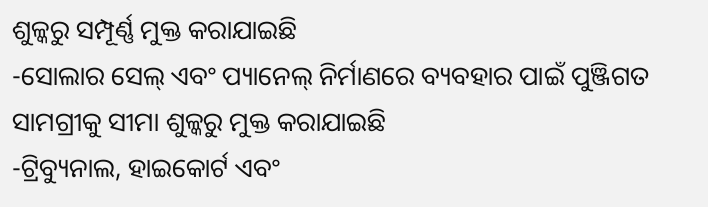ଶୁଳ୍କରୁ ସମ୍ପୂର୍ଣ୍ଣ ମୁକ୍ତ କରାଯାଇଛି
-ସୋଲାର ସେଲ୍ ଏବଂ ପ୍ୟାନେଲ୍ ନିର୍ମାଣରେ ବ୍ୟବହାର ପାଇଁ ପୁଞ୍ଜିଗତ ସାମଗ୍ରୀକୁ ସୀମା ଶୁଳ୍କରୁ ମୁକ୍ତ କରାଯାଇଛି
-ଟ୍ରିବ୍ୟୁନାଲ, ହାଇକୋର୍ଟ ଏବଂ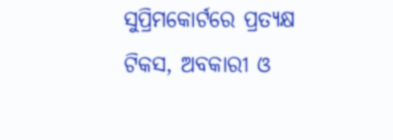ସୁପ୍ରିମକୋର୍ଟରେ ପ୍ରତ୍ୟକ୍ଷ ଟିକସ, ଅବକାରୀ ଓ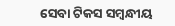ସେବା ଟିକସ ସମ୍ବନ୍ଧୀୟ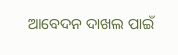ଆବେଦନ ଦାଖଲ ପାଇଁ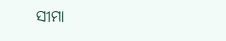ସୀମା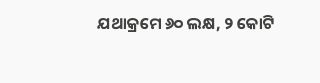ଯଥାକ୍ରମେ ୬୦ ଲକ୍ଷ, ୨ କୋଟି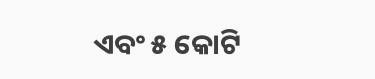ଏବଂ ୫ କୋଟି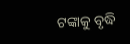ଟଙ୍କାକୁ ବୃଦ୍ଧି